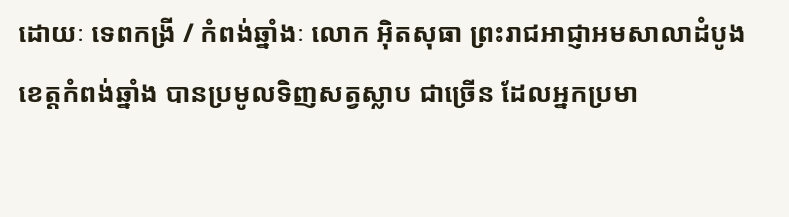ដោយៈ ទេពកង្រី / កំពង់ឆ្នាំងៈ លោក អុិតសុធា ព្រះរាជអាជ្ញាអមសាលាដំបូង ខេត្តកំពង់ឆ្នាំង បានប្រមូលទិញសត្វស្លាប ជាច្រើន ដែលអ្នកប្រមា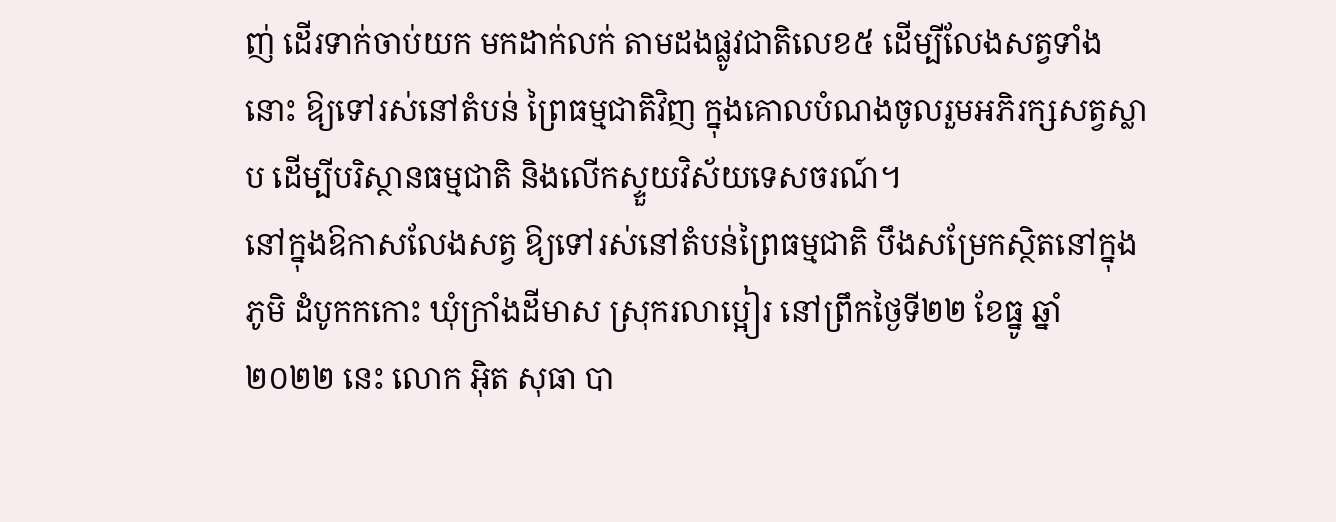ញ់ ដើរទាក់ចាប់យក មកដាក់លក់ តាមដងផ្លូវជាតិលេខ៥ ដើម្បីលែងសត្វទាំងនោះ ឱ្យទៅរស់នៅតំបន់ ព្រៃធម្មជាតិវិញ ក្នុងគោលបំណងចូលរួមអភិរក្សសត្វស្លាប ដើម្បីបរិស្ថានធម្មជាតិ និងលើកស្ទួយវិស័យទេសចរណ៍។
នៅក្នុងឱកាសលែងសត្វ ឱ្យទៅរស់នៅតំបន់ព្រៃធម្មជាតិ បឹងសម្រែកស្ថិតនៅក្នុងភូមិ ដំបូកកកោះ ឃុំក្រាំងដីមាស ស្រុករលាប្អៀរ នៅព្រឹកថ្ងៃទី២២ ខែធ្នូ ឆ្នាំ២០២២ នេះ លោក អុិត សុធា បា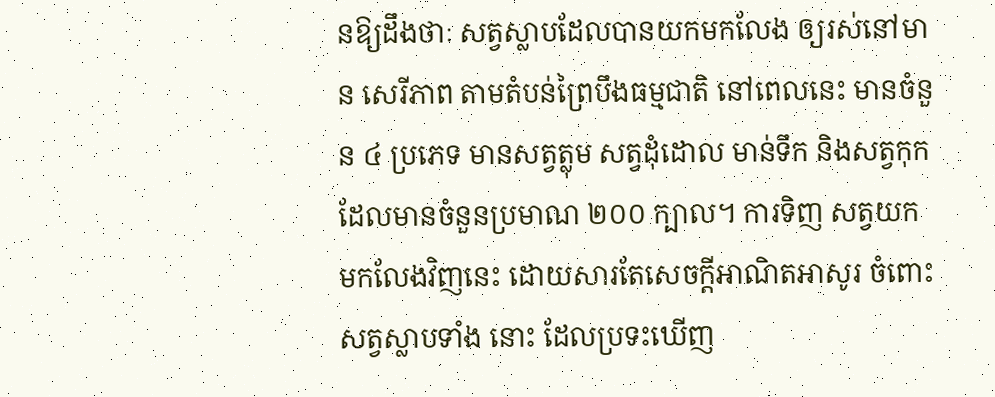នឱ្យដឹងថាៈ សត្វស្លាបដែលបានយកមកលែង ឲ្យរស់នៅមាន សេរីភាព តាមតំបន់ព្រៃបឹងធម្មជាតិ នៅពេលនេះ មានចំនួន ៤ ប្រភេទ មានសត្វត្លុម សត្វដុំដោល មាន់ទឹក និងសត្វកុកដែលមានចំនួនប្រមាណ ២០០ ក្បាល។ ការទិញ សត្វយកមកលែងវិញនេះ ដោយសារតែសេចក្តីអាណិតអាសូរ ចំពោះសត្វស្លាបទាំង នោះ ដែលប្រទះឃេីញ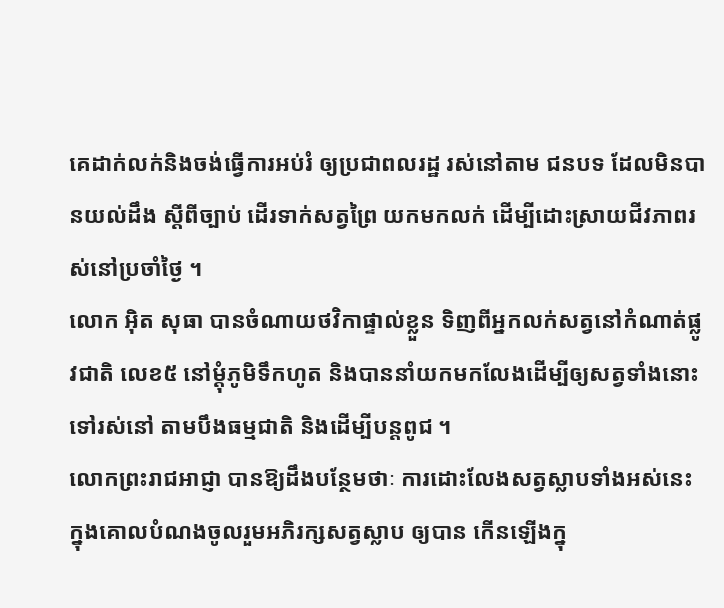គេដាក់លក់និងចង់ធ្វើការអប់រំ ឲ្យប្រជាពលរដ្ឋ រស់នៅតាម ជនបទ ដែលមិនបានយល់ដឹង ស្តីពីច្បាប់ ដេីរទាក់សត្វព្រៃ យកមកលក់ ដេីម្បីដោះស្រាយជីវភាពរស់នៅប្រចាំថ្ងៃ ។
លោក អុិត សុធា បានចំណាយថវិកាផ្ទាល់ខ្លួន ទិញពីអ្នកលក់សត្វនៅកំណាត់ផ្លូវជាតិ លេខ៥ នៅម្តុំភូមិទឹកហូត និងបាននាំយកមកលែងដេីម្បីឲ្យសត្វទាំងនោះ ទៅរស់នៅ តាមបឹងធម្មជាតិ និងដើម្បីបន្តពូជ ។
លោកព្រះរាជអាជ្ញា បានឱ្យដឹងបន្ថែមថាៈ ការដោះលែងសត្វស្លាបទាំងអស់នេះ ក្នុងគោលបំណងចូលរួមអភិរក្សសត្វស្លាប ឲ្យបាន កេីនឡេីងក្នុ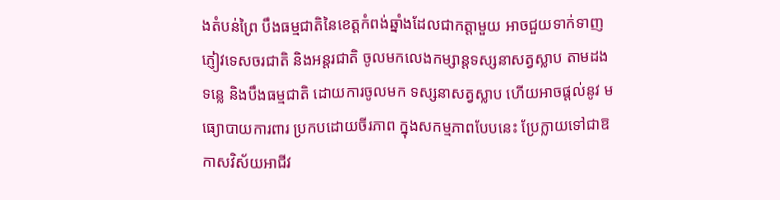ងតំបន់ព្រៃ បឹងធម្មជាតិនៃខេត្តកំពង់ឆ្នាំងដែលជាកត្តាមួយ អាចជួយទាក់ទាញភ្ញៀវទេសចរជាតិ និងអន្តរជាតិ ចូលមកលេងកម្សាន្តទស្សនាសត្វស្លាប តាមដងទន្លេ និងបឹងធម្មជាតិ ដោយការចូលមក ទស្សនាសត្វស្លាប ហើយអាចផ្តល់នូវ មធ្យោបាយការពារ ប្រកបដោយចីរភាព ក្នុងសកម្មភាពបែបនេះ ប្រែក្លាយទៅជាឱកាសវិស័យអាជីវ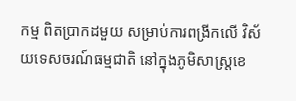កម្ម ពិតប្រាកដមួយ សម្រាប់ការពង្រីកលើ វិស័យទេសចរណ៍ធម្មជាតិ នៅក្នុងភូមិសាស្ត្រខេ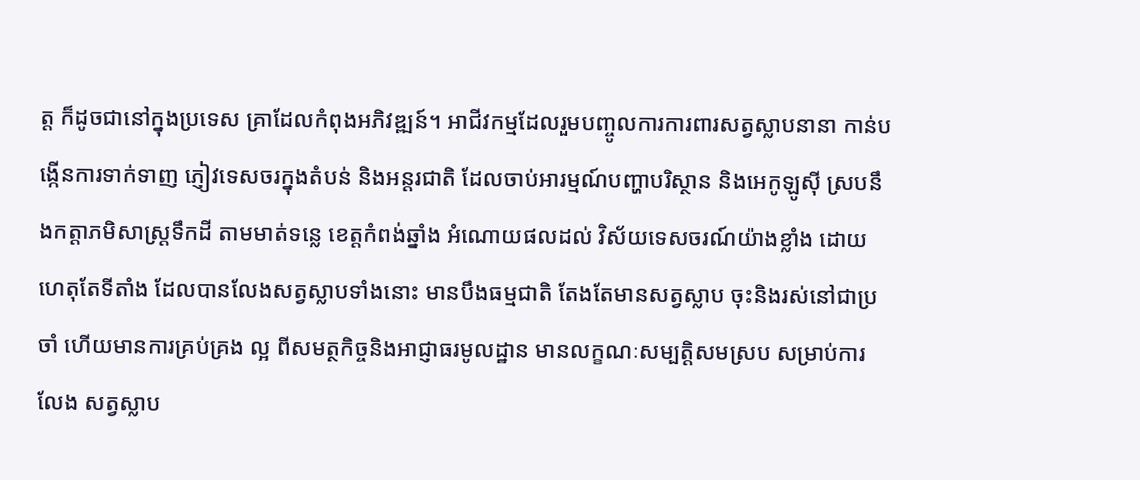ត្ត ក៏ដូចជានៅក្នុងប្រទេស គ្រាដែលកំពុងអភិវឌ្ឍន៍។ អាជីវកម្មដែលរួមបញ្ចូលការការពារសត្វស្លាបនានា កាន់បង្កើនការទាក់ទាញ ភ្ញៀវទេសចរក្នុងតំបន់ និងអន្តរជាតិ ដែលចាប់អារម្មណ៍បញ្ហាបរិស្ថាន និងអេកូឡូស៊ី ស្របនឹងកត្តាភមិសាស្ត្រទឹកដី តាមមាត់ទន្លេ ខេត្តកំពង់ឆ្នាំង អំណោយផលដល់ វិស័យទេសចរណ៍យ៉ាងខ្លាំង ដោយហេតុតែទីតាំង ដែលបានលែងសត្វស្លាបទាំងនោះ មានបឹងធម្មជាតិ តែងតែមានសត្វស្លាប ចុះនិងរស់នៅជាប្រចាំ ហើយមានការគ្រប់គ្រង ល្អ ពីសមត្ថកិច្ចនិងអាជ្ញាធរមូលដ្ឋាន មានលក្ខណៈសម្បត្តិសមស្រប សម្រាប់ការលែង សត្វស្លាប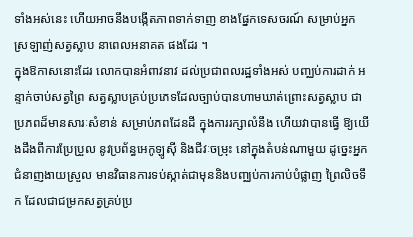ទាំងអស់នេះ ហើយអាចនឹងបង្កើតភាពទាក់ទាញ ខាងផ្នែកទេសចរណ៍ សម្រាប់អ្នកស្រឡាញ់សត្វស្លាប នាពេលអនាគត ផងដែរ ។
ក្នុងឱកាសនោះដែរ លោកបានអំពាវនាវ ដល់ប្រជាពលរដ្ឋទាំងអស់ បញ្ឈប់ការដាក់ អន្ទាក់ចាប់សត្វព្រៃ សត្វស្លាបគ្រប់ប្រភេទដែលច្បាប់បានហាមឃាត់ព្រោះសត្វស្លាប ជាប្រភពដ៏មានសារៈសំខាន់ សម្រាប់ភពដែនដី ក្នុងការរក្សាលំនឹង ហើយវាបានធ្វើ ឱ្យយើងដឹងពីការប្រែប្រួល នូវប្រព័ន្ធអេកូឡូស៊ី និងជីវៈចម្រុះ នៅក្នុងតំបន់ណាមួយ ដូច្នេះអ្នកជំនាញងាយស្រួល មានវិធានការទប់ស្កាត់ជាមុននិងបញ្ឈប់ការកាប់បំផ្លាញ ព្រៃលិចទឹក ដែលជាជម្រកសត្វគ្រប់ប្រ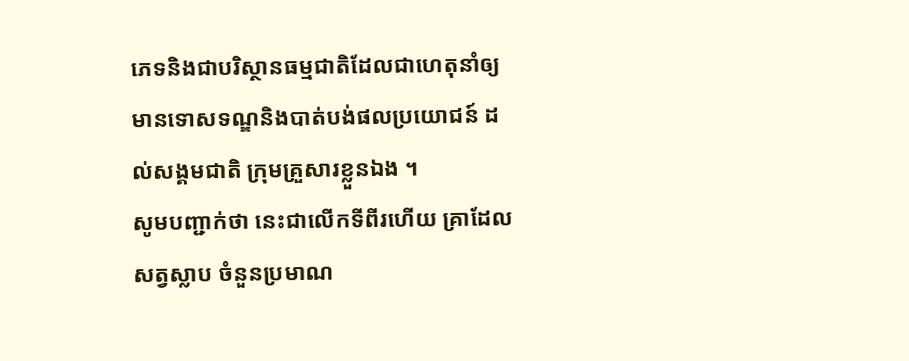ភេទនិងជាបរិស្ថានធម្មជាតិដែលជាហេតុនាំឲ្យ មានទោសទណ្ឌនិងបាត់បង់ផលប្រយោជន៍ ដល់សង្គមជាតិ ក្រុមគ្រួសារខ្លួនឯង ។
សូមបញ្ជាក់ថា នេះជាលើកទីពីរហើយ គ្រាដែលសត្វស្លាប ចំនួនប្រមាណ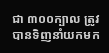ជា ៣០០ក្បាល ត្រូវបានទិញនាំយកមក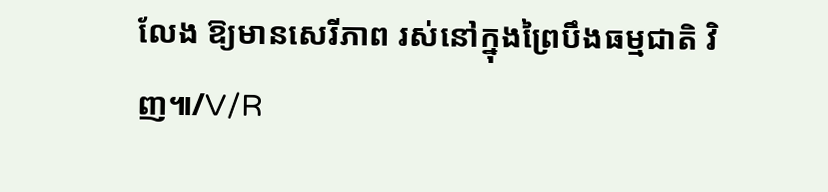លែង ឱ្យមានសេរីភាព រស់នៅក្នុងព្រៃបឹងធម្មជាតិ វិញ៕/V/R